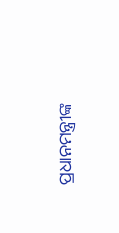ପ୍ରଧାନମନ୍ତ୍ରୀଙ୍କ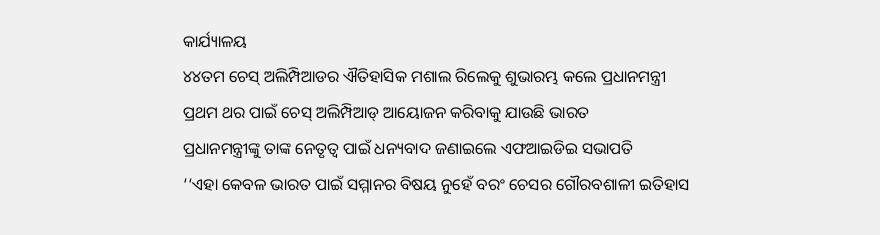କାର୍ଯ୍ୟାଳୟ
୪୪ତମ ଚେସ୍ ଅଲିମ୍ପିଆଡର ଐତିହାସିକ ମଶାଲ ରିଲେକୁ ଶୁଭାରମ୍ଭ କଲେ ପ୍ରଧାନମନ୍ତ୍ରୀ
ପ୍ରଥମ ଥର ପାଇଁ ଚେସ୍ ଅଲିମ୍ପିଆଡ୍ ଆୟୋଜନ କରିବାକୁ ଯାଉଛି ଭାରତ
ପ୍ରଧାନମନ୍ତ୍ରୀଙ୍କୁ ତାଙ୍କ ନେତୃତ୍ବ ପାଇଁ ଧନ୍ୟବାଦ ଜଣାଇଲେ ଏଫଆଇଡିଇ ସଭାପତି
‘‘ଏହା କେବଳ ଭାରତ ପାଇଁ ସମ୍ମାନର ବିଷୟ ନୁହେଁ ବରଂ ଚେସର ଗୌରବଶାଳୀ ଇତିହାସ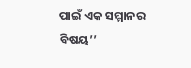ପାଇଁ ଏକ ସମ୍ମାନର ବିଷୟ’’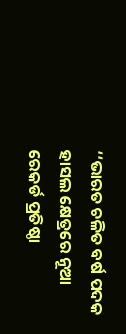‘‘ଭାରତ ଚଳିତ ବର୍ଷ ପଦକ ହାସଲ କ୍ଷେତ୍ରରେ ନୂଆ ରେକର୍ଡ ପ୍ରତିଷ୍ଠା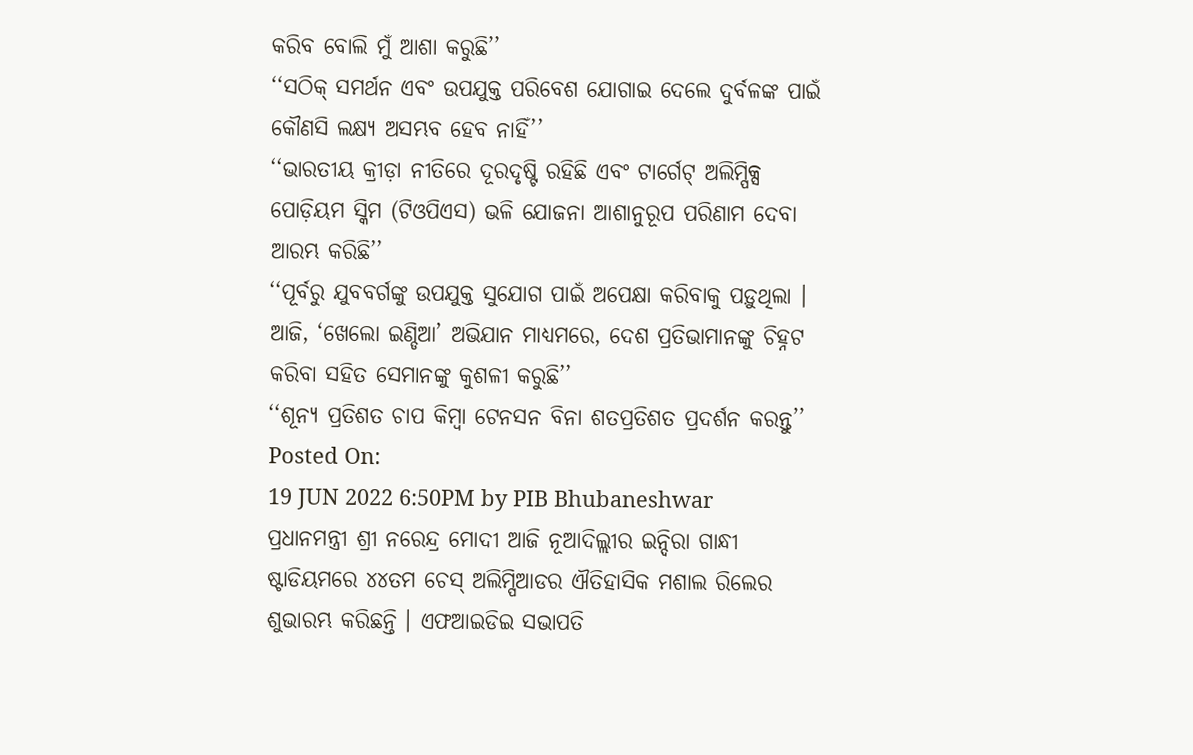କରିବ ବୋଲି ମୁଁ ଆଶା କରୁଛି’’
‘‘ସଠିକ୍ ସମର୍ଥନ ଏବଂ ଉପଯୁକ୍ତ ପରିବେଶ ଯୋଗାଇ ଦେଲେ ଦୁର୍ବଳଙ୍କ ପାଇଁ କୌଣସି ଲକ୍ଷ୍ୟ ଅସମ୍ଭବ ହେବ ନାହିଁ’’
‘‘ଭାରତୀୟ କ୍ରୀଡ଼ା ନୀତିରେ ଦୂରଦୃଷ୍ଟି ରହିଛି ଏବଂ ଟାର୍ଗେଟ୍ ଅଲିମ୍ପିକ୍ସ ପୋଡ଼ିୟମ ସ୍କିମ (ଟିଓପିଏସ) ଭଳି ଯୋଜନା ଆଶାନୁରୂପ ପରିଣାମ ଦେବା ଆରମ୍ଭ କରିଛି’’
‘‘ପୂର୍ବରୁ ଯୁବବର୍ଗଙ୍କୁ ଉପଯୁକ୍ତ ସୁଯୋଗ ପାଇଁ ଅପେକ୍ଷା କରିବାକୁ ପଡ଼ୁଥିଲା । ଆଜି, ‘ଖେଲୋ ଇଣ୍ଡିଆ’ ଅଭିଯାନ ମାଧ୍ୟମରେ, ଦେଶ ପ୍ରତିଭାମାନଙ୍କୁ ଚିହ୍ନଟ କରିବା ସହିତ ସେମାନଙ୍କୁ କୁଶଳୀ କରୁଛି’’
‘‘ଶୂନ୍ୟ ପ୍ରତିଶତ ଚାପ କିମ୍ବା ଟେନସନ ବିନା ଶତପ୍ରତିଶତ ପ୍ରଦର୍ଶନ କରନ୍ତୁ’’
Posted On:
19 JUN 2022 6:50PM by PIB Bhubaneshwar
ପ୍ରଧାନମନ୍ତ୍ରୀ ଶ୍ରୀ ନରେନ୍ଦ୍ର ମୋଦୀ ଆଜି ନୂଆଦିଲ୍ଲୀର ଇନ୍ଦିରା ଗାନ୍ଧୀ ଷ୍ଟାଡିୟମରେ ୪୪ତମ ଚେସ୍ ଅଲିମ୍ପିଆଡର ଐତିହାସିକ ମଶାଲ ରିଲେର ଶୁଭାରମ୍ଭ କରିଛନ୍ତି । ଏଫଆଇଡିଇ ସଭାପତି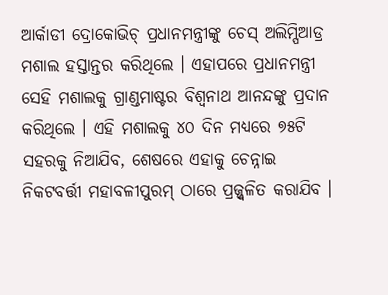ଆର୍କାଡୀ ଦ୍ରୋକୋଭିଚ୍ ପ୍ରଧାନମନ୍ତ୍ରୀଙ୍କୁ ଚେସ୍ ଅଲିମ୍ପିଆଡ୍ର ମଶାଲ ହସ୍ତାନ୍ତର କରିଥିଲେ । ଏହାପରେ ପ୍ରଧାନମନ୍ତ୍ରୀ ସେହି ମଶାଲକୁ ଗ୍ରାଣ୍ଡମାଷ୍ଟର ବିଶ୍ବନାଥ ଆନନ୍ଦଙ୍କୁ ପ୍ରଦାନ କରିଥିଲେ । ଏହି ମଶାଲକୁ ୪୦ ଦିନ ମଧ୍ୟରେ ୭୫ଟି ସହରକୁ ନିଆଯିବ, ଶେଷରେ ଏହାକୁ ଚେନ୍ନାଇ ନିକଟବର୍ତ୍ତୀ ମହାବଳୀପୁରମ୍ ଠାରେ ପ୍ରଜ୍ଜ୍ବଳିତ କରାଯିବ ।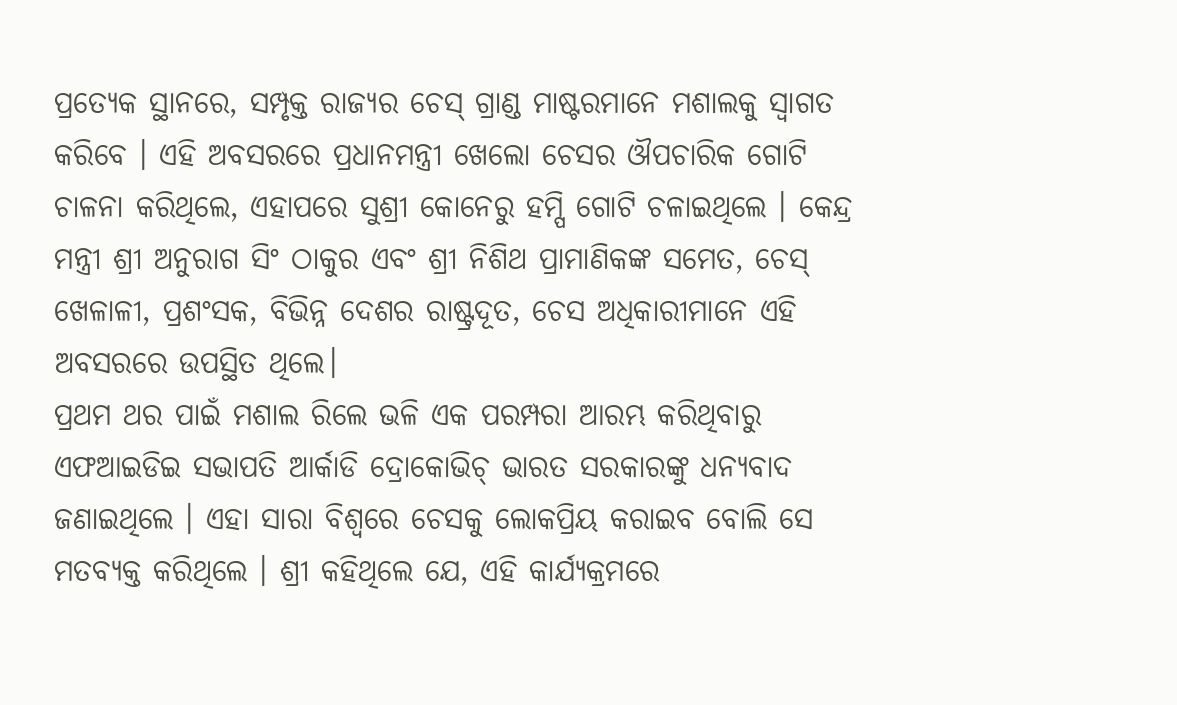ପ୍ରତ୍ୟେକ ସ୍ଥାନରେ, ସମ୍ପୃକ୍ତ ରାଜ୍ୟର ଚେସ୍ ଗ୍ରାଣ୍ଡ ମାଷ୍ଟରମାନେ ମଶାଲକୁ ସ୍ବାଗତ କରିବେ । ଏହି ଅବସରରେ ପ୍ରଧାନମନ୍ତ୍ରୀ ଖେଲୋ ଚେସର ଔପଚାରିକ ଗୋଟି ଚାଳନା କରିଥିଲେ, ଏହାପରେ ସୁଶ୍ରୀ କୋନେରୁ ହମ୍ପି ଗୋଟି ଚଳାଇଥିଲେ । କେନ୍ଦ୍ର ମନ୍ତ୍ରୀ ଶ୍ରୀ ଅନୁରାଗ ସିଂ ଠାକୁର ଏବଂ ଶ୍ରୀ ନିଶିଥ ପ୍ରାମାଣିକଙ୍କ ସମେତ, ଚେସ୍ ଖେଳାଳୀ, ପ୍ରଶଂସକ, ବିଭିନ୍ନ ଦେଶର ରାଷ୍ଟ୍ରଦୂତ, ଚେସ ଅଧିକାରୀମାନେ ଏହି ଅବସରରେ ଉପସ୍ଥିତ ଥିଲେ।
ପ୍ରଥମ ଥର ପାଇଁ ମଶାଲ ରିଲେ ଭଳି ଏକ ପରମ୍ପରା ଆରମ୍ଭ କରିଥିବାରୁ ଏଫଆଇଡିଇ ସଭାପତି ଆର୍କାଡି ଦ୍ରୋକୋଭିଚ୍ ଭାରତ ସରକାରଙ୍କୁ ଧନ୍ୟବାଦ ଜଣାଇଥିଲେ । ଏହା ସାରା ବିଶ୍ବରେ ଚେସକୁ ଲୋକପ୍ରିୟ କରାଇବ ବୋଲି ସେ ମତବ୍ୟକ୍ତ କରିଥିଲେ । ଶ୍ରୀ କହିଥିଲେ ଯେ, ଏହି କାର୍ଯ୍ୟକ୍ରମରେ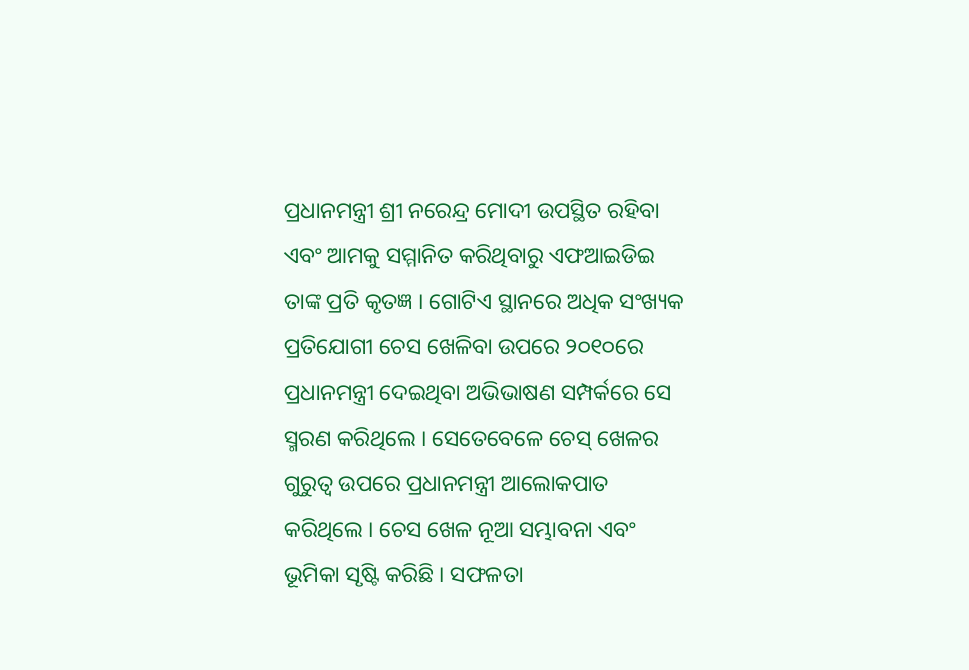ପ୍ରଧାନମନ୍ତ୍ରୀ ଶ୍ରୀ ନରେନ୍ଦ୍ର ମୋଦୀ ଉପସ୍ଥିତ ରହିବା ଏବଂ ଆମକୁ ସମ୍ମାନିତ କରିଥିବାରୁ ଏଫଆଇଡିଇ ତାଙ୍କ ପ୍ରତି କୃତଜ୍ଞ । ଗୋଟିଏ ସ୍ଥାନରେ ଅଧିକ ସଂଖ୍ୟକ ପ୍ରତିଯୋଗୀ ଚେସ ଖେଳିବା ଉପରେ ୨୦୧୦ରେ ପ୍ରଧାନମନ୍ତ୍ରୀ ଦେଇଥିବା ଅଭିଭାଷଣ ସମ୍ପର୍କରେ ସେ ସ୍ମରଣ କରିଥିଲେ । ସେତେବେଳେ ଚେସ୍ ଖେଳର ଗୁରୁତ୍ବ ଉପରେ ପ୍ରଧାନମନ୍ତ୍ରୀ ଆଲୋକପାତ କରିଥିଲେ । ଚେସ ଖେଳ ନୂଆ ସମ୍ଭାବନା ଏବଂ ଭୂମିକା ସୃଷ୍ଟି କରିଛି । ସଫଳତା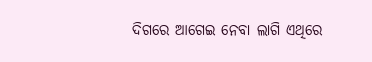ଦିଗରେ ଆଗେଇ ନେବା ଲାଗି ଏଥିରେ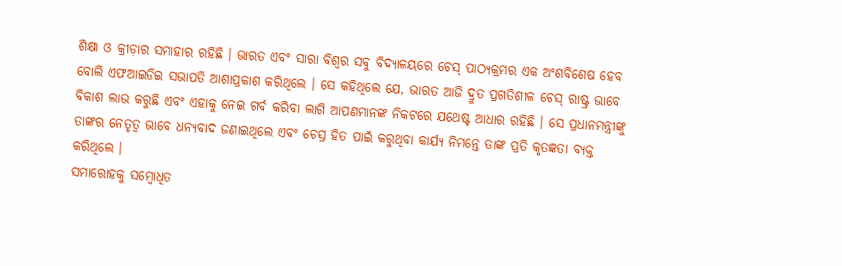ଶିକ୍ଷା ଓ କ୍ରୀଡ଼ାର ସମାହାର ରହିଛି । ଭାରତ ଏବଂ ସାରା ବିଶ୍ବର ସବୁ ବିଦ୍ୟାଳୟରେ ଚେସ୍ ପାଠ୍ୟକ୍ରମର ଏକ ଅଂଶବିଶେଷ ହେବ ବୋଲି ଏଫଆଇଡିଇ ସଭାପତି ଆଶାପ୍ରକାଶ କରିଥିଲେ । ସେ କହିଥିଲେ ଯେ, ଭାରତ ଆଜି ଦ୍ରୁତ ପ୍ରଗତିଶୀଳ ଚେସ୍ ରାଷ୍ଟ୍ର ଭାବେ ବିକାଶ ଲାଭ କରୁଛି ଏବଂ ଏହାକୁ ନେଇ ଗର୍ବ କରିବା ଲାଗି ଆପଣମାନଙ୍କ ନିକଟରେ ଯଥେଷ୍ଟ ଆଧାର ରହିଛି । ସେ ପ୍ରଧାନମନ୍ତ୍ରୀଙ୍କୁ ତାଙ୍କର ନେତୃତ୍ବ ଭାବେ ଧନ୍ୟବାଦ ଜଣାଇଥିଲେ ଏବଂ ଚେସ୍ର ହିତ ପାଇଁ କରୁଥିବା କାର୍ଯ୍ୟ ନିମନ୍ତେ ତାଙ୍କ ପ୍ରତି କୃତଜ୍ଞତା ବ୍ୟକ୍ତ କରିଥିଲେ ।
ସମାରୋହକୁ ସମ୍ବୋଧିତ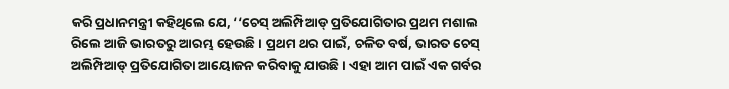କରି ପ୍ରଧାନମନ୍ତ୍ରୀ କହିଥିଲେ ଯେ, ‘‘ଚେସ୍ ଅଲିମ୍ପିଆଡ୍ ପ୍ରତିଯୋଗିତାର ପ୍ରଥମ ମଶାଲ ରିଲେ ଆଜି ଭାରତରୁ ଆରମ୍ଭ ହେଉଛି । ପ୍ରଥମ ଥର ପାଇଁ, ଚଳିତ ବର୍ଷ, ଭାରତ ଚେସ୍ ଅଲିମ୍ପିଆଡ୍ ପ୍ରତିଯୋଗିତା ଆୟୋଜନ କରିବାକୁ ଯାଉଛି । ଏହା ଆମ ପାଇଁ ଏକ ଗର୍ବର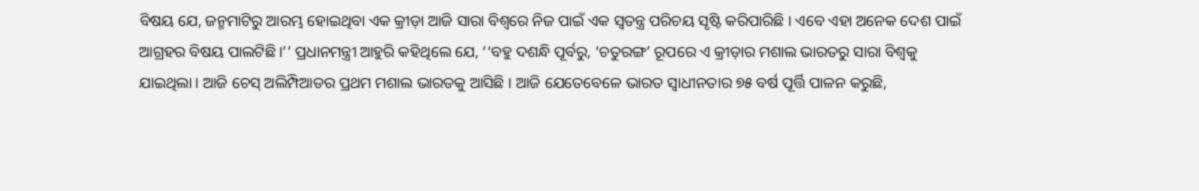ବିଷୟ ଯେ, ଜନ୍ମମାଟିରୁ ଆରମ୍ଭ ହୋଇଥିବା ଏକ କ୍ରୀଡ଼ା ଆଜି ସାରା ବିଶ୍ବରେ ନିଜ ପାଇଁ ଏକ ସ୍ବତନ୍ତ୍ର ପରିଚୟ ସୃଷ୍ଟି କରିପାରିଛି । ଏବେ ଏହା ଅନେକ ଦେଶ ପାଇଁ ଆଗ୍ରହର ବିଷୟ ପାଲଟିଛି।’’ ପ୍ରଧାନମନ୍ତ୍ରୀ ଆହୁରି କହିଥିଲେ ଯେ, ‘‘ବହୁ ଦଶନ୍ଧି ପୂର୍ବରୁ, ‘ଚତୁରଙ୍ଗ’ ରୂପରେ ଏ କ୍ରୀଡ଼ାର ମଶାଲ ଭାରତରୁ ସାରା ବିଶ୍ବକୁ ଯାଇଥିଲା । ଆଜି ଚେସ୍ ଅଲିମ୍ପିଆଡର ପ୍ରଥମ ମଶାଲ ଭାରତକୁ ଆସିଛି । ଆଜି ଯେତେବେଳେ ଭାରତ ସ୍ବାଧୀନତାର ୭୫ ବର୍ଷ ପୂର୍ତ୍ତି ପାଳନ କରୁଛି,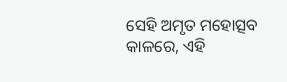ସେହି ଅମୃତ ମହୋତ୍ସବ କାଳରେ, ଏହି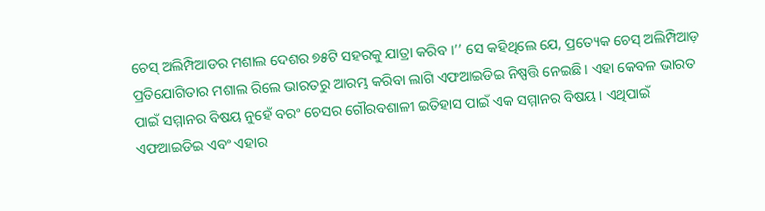ଚେସ୍ ଅଲିମ୍ପିଆଡର ମଶାଲ ଦେଶର ୭୫ଟି ସହରକୁ ଯାତ୍ରା କରିବ ।’’ ସେ କହିଥିଲେ ଯେ, ପ୍ରତ୍ୟେକ ଚେସ୍ ଅଲିମ୍ପିଆଡ଼ ପ୍ରତିଯୋଗିତାର ମଶାଲ ରିଲେ ଭାରତରୁ ଆରମ୍ଭ କରିବା ଲାଗି ଏଫଆଇଡିଇ ନିଷ୍ପତ୍ତି ନେଇଛି । ଏହା କେବଳ ଭାରତ ପାଇଁ ସମ୍ମାନର ବିଷୟ ନୁହେଁ ବରଂ ଚେସର ଗୌରବଶାଳୀ ଇତିହାସ ପାଇଁ ଏକ ସମ୍ମାନର ବିଷୟ । ଏଥିପାଇଁ ଏଫଆଇଡିଇ ଏବଂ ଏହାର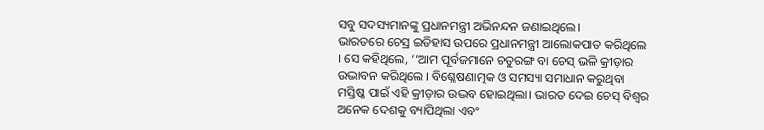ସବୁ ସଦସ୍ୟମାନଙ୍କୁ ପ୍ରଧାନମନ୍ତ୍ରୀ ଅଭିନନ୍ଦନ ଜଣାଇଥିଲେ।
ଭାରତରେ ଚେସ୍ର ଇତିହାସ ଉପରେ ପ୍ରଧାନମନ୍ତ୍ରୀ ଆଲୋକପାତ କରିଥିଲେ । ସେ କହିଥିଲେ, ‘‘ଆମ ପୂର୍ବଜମାନେ ଚତୁରଙ୍ଗ ବା ଚେସ୍ ଭଳି କ୍ରୀଡ଼ାର ଉଦ୍ଭାବନ କରିଥିଲେ । ବିଶ୍ଳେଷଣାତ୍ମକ ଓ ସମସ୍ୟା ସମାଧାନ କରୁଥିବା ମସ୍ତିଷ୍କ ପାଇଁ ଏହି କ୍ରୀଡ଼ାର ଉଦ୍ଭବ ହୋଇଥିଲା। ଭାରତ ଦେଇ ଚେସ୍ ବିଶ୍ବର ଅନେକ ଦେଶକୁ ବ୍ୟାପିଥିଲା ଏବଂ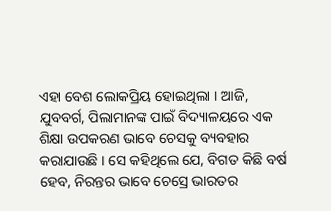ଏହା ବେଶ ଲୋକପ୍ରିୟ ହୋଇଥିଲା । ଆଜି, ଯୁବବର୍ଗ, ପିଲାମାନଙ୍କ ପାଇଁ ବିଦ୍ୟାଳୟରେ ଏକ ଶିକ୍ଷା ଉପକରଣ ଭାବେ ଚେସକୁ ବ୍ୟବହାର କରାଯାଉଛି । ସେ କହିଥିଲେ ଯେ, ବିଗତ କିଛି ବର୍ଷ ହେବ, ନିରନ୍ତର ଭାବେ ଚେସ୍ରେ ଭାରତର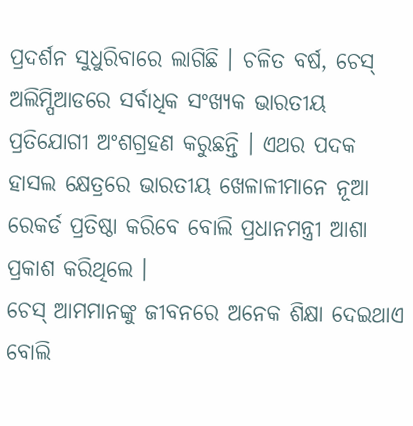ପ୍ରଦର୍ଶନ ସୁଧୁରିବାରେ ଲାଗିଛି । ଚଳିତ ବର୍ଷ, ଚେସ୍ ଅଲିମ୍ପିଆଡରେ ସର୍ବାଧିକ ସଂଖ୍ୟକ ଭାରତୀୟ ପ୍ରତିଯୋଗୀ ଅଂଶଗ୍ରହଣ କରୁଛନ୍ତି । ଏଥର ପଦକ ହାସଲ କ୍ଷେତ୍ରରେ ଭାରତୀୟ ଖେଳାଳୀମାନେ ନୂଆ ରେକର୍ଡ ପ୍ରତିଷ୍ଠା କରିବେ ବୋଲି ପ୍ରଧାନମନ୍ତ୍ରୀ ଆଶା ପ୍ରକାଶ କରିଥିଲେ ।
ଚେସ୍ ଆମମାନଙ୍କୁ ଜୀବନରେ ଅନେକ ଶିକ୍ଷା ଦେଇଥାଏ ବୋଲି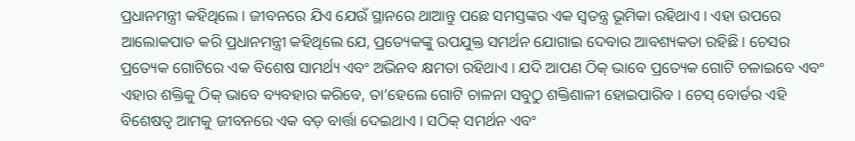ପ୍ରଧାନମନ୍ତ୍ରୀ କହିଥିଲେ । ଜୀବନରେ ଯିଏ ଯେଉଁ ସ୍ଥାନରେ ଥାଆନ୍ତୁ ପଛେ ସମସ୍ତଙ୍କର ଏକ ସ୍ବତନ୍ତ୍ର ଭୂମିକା ରହିଥାଏ । ଏହା ଉପରେ ଆଲୋକପାତ କରି ପ୍ରଧାନମନ୍ତ୍ରୀ କହିଥିଲେ ଯେ, ପ୍ରତ୍ୟେକଙ୍କୁ ଉପଯୁକ୍ତ ସମର୍ଥନ ଯୋଗାଇ ଦେବାର ଆବଶ୍ୟକତା ରହିଛି । ଚେସର ପ୍ରତ୍ୟେକ ଗୋଟିରେ ଏକ ବିଶେଷ ସାମର୍ଥ୍ୟ ଏବଂ ଅଭିନବ କ୍ଷମତା ରହିଥାଏ । ଯଦି ଆପଣ ଠିକ୍ ଭାବେ ପ୍ରତ୍ୟେକ ଗୋଟି ଚଳାଇବେ ଏବଂ ଏହାର ଶକ୍ତିକୁ ଠିକ୍ ଭାବେ ବ୍ୟବହାର କରିବେ, ତା’ହେଲେ ଗୋଟି ଚାଳନା ସବୁଠୁ ଶକ୍ତିଶାଳୀ ହୋଇପାରିବ । ଚେସ୍ ବୋର୍ଡର ଏହି ବିଶେଷତ୍ବ ଆମକୁ ଜୀବନରେ ଏକ ବଡ଼ ବାର୍ତ୍ତା ଦେଇଥାଏ । ସଠିକ୍ ସମର୍ଥନ ଏବଂ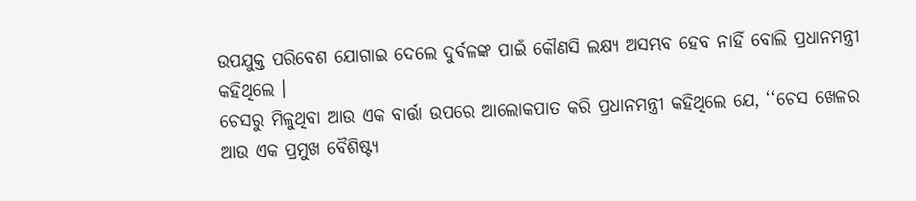ଉପଯୁକ୍ତ ପରିବେଶ ଯୋଗାଇ ଦେଲେ ଦୁର୍ବଳଙ୍କ ପାଇଁ କୌଣସି ଲକ୍ଷ୍ୟ ଅସମ୍ଭବ ହେବ ନାହିଁ ବୋଲି ପ୍ରଧାନମନ୍ତ୍ରୀ କହିଥିଲେ ।
ଚେସରୁ ମିଳୁଥିବା ଆଉ ଏକ ବାର୍ତ୍ତା ଉପରେ ଆଲୋକପାତ କରି ପ୍ରଧାନମନ୍ତ୍ରୀ କହିଥିଲେ ଯେ, ‘‘ଚେସ ଖେଳର ଆଉ ଏକ ପ୍ରମୁଖ ବୈଶିଷ୍ଟ୍ୟ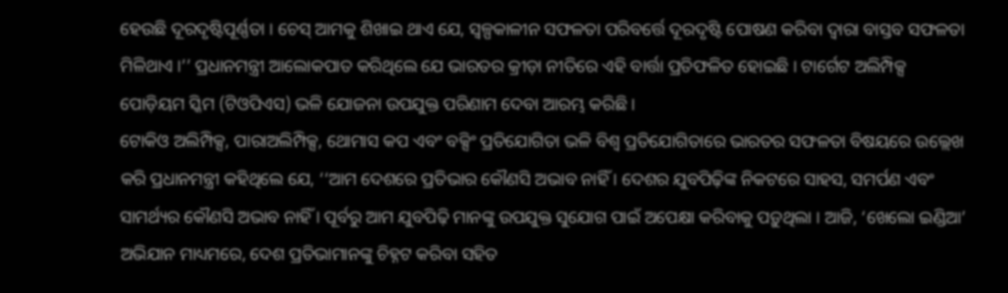ହେଉଛି ଦୂରଦୃଷ୍ଟିପୂର୍ଣ୍ଣତା । ଚେସ୍ ଆମକୁ ଶିଖାଇ ଥାଏ ଯେ, ସ୍ବଳ୍ପକାଳୀନ ସଫଳତା ପରିବର୍ତ୍ତେ ଦୂରଦୃଷ୍ଟି ପୋଷଣ କରିବା ଦ୍ବାରା ବାସ୍ତବ ସଫଳତା ମିଳିଥାଏ ।’’ ପ୍ରଧାନମନ୍ତ୍ରୀ ଆଲୋକପାତ କରିଥିଲେ ଯେ ଭାରତର କ୍ରୀଡ଼ା ନୀତିରେ ଏହି ବାର୍ତ୍ତା ପ୍ରତିଫଳିତ ହୋଇଛି । ଟାର୍ଗେଟ ଅଲିମ୍ପିକ୍ସ ପୋଡ଼ିୟମ ସ୍କିମ (ଟିଓପିଏସ) ଭଳି ଯୋଜନା ଉପଯୁକ୍ତ ପରିଣାମ ଦେବା ଆରମ୍ଭ କରିଛି ।
ଟୋକିଓ ଅଲିମ୍ପିକ୍ସ, ପାରାଅଲିମ୍ପିକ୍ସ, ଥୋମାସ କପ ଏବଂ ବକ୍ସିଂ ପ୍ରତିଯୋଗିତା ଭଳି ବିଶ୍ବ ପ୍ରତିଯୋଗିତାରେ ଭାରତର ସଫଳତା ବିଷୟରେ ଉଲ୍ଲେଖ କରି ପ୍ରଧାନମନ୍ତ୍ରୀ କହିଥିଲେ ଯେ, ‘‘ଆମ ଦେଶରେ ପ୍ରତିଭାର କୌଣସି ଅଭାବ ନାହିଁ । ଦେଶର ଯୁବପିଢ଼ିଙ୍କ ନିକଟରେ ସାହସ, ସମର୍ପଣ ଏବଂ ସାମର୍ଥ୍ୟର କୌଣସି ଅଭାବ ନାହିଁ । ପୂର୍ବରୁ ଆମ ଯୁବପିଢ଼ି ମାନଙ୍କୁ ଉପଯୁକ୍ତ ସୁଯୋଗ ପାଇଁ ଅପେକ୍ଷା କରିବାକୁ ପଡ଼ୁଥିଲା । ଆଜି, ‘ଖେଲୋ ଇଣ୍ଡିଆ’ ଅଭିଯାନ ମାଧ୍ୟମରେ, ଦେଶ ପ୍ରତିଭାମାନଙ୍କୁ ଚିହ୍ନଟ କରିବା ସହିତ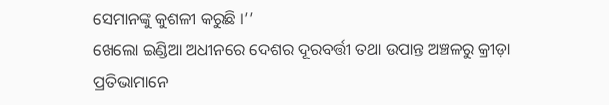ସେମାନଙ୍କୁ କୁଶଳୀ କରୁଛି ।’’
ଖେଲୋ ଇଣ୍ଡିଆ ଅଧୀନରେ ଦେଶର ଦୂରବର୍ତ୍ତୀ ତଥା ଉପାନ୍ତ ଅଞ୍ଚଳରୁ କ୍ରୀଡ଼ା ପ୍ରତିଭାମାନେ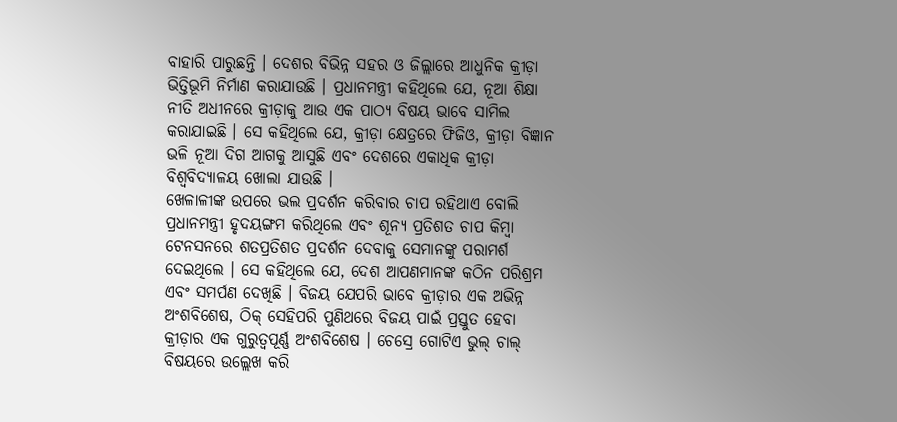ବାହାରି ପାରୁଛନ୍ତି । ଦେଶର ବିଭିନ୍ନ ସହର ଓ ଜିଲ୍ଲାରେ ଆଧୁନିକ କ୍ରୀଡ଼ା ଭିତ୍ତିଭୂମି ନିର୍ମାଣ କରାଯାଉଛି । ପ୍ରଧାନମନ୍ତ୍ରୀ କହିଥିଲେ ଯେ, ନୂଆ ଶିକ୍ଷା ନୀତି ଅଧୀନରେ କ୍ରୀଡ଼ାକୁ ଆଉ ଏକ ପାଠ୍ୟ ବିଷୟ ଭାବେ ସାମିଲ କରାଯାଇଛି । ସେ କହିଥିଲେ ଯେ, କ୍ରୀଡ଼ା କ୍ଷେତ୍ରରେ ଫିଜିଓ, କ୍ରୀଡ଼ା ବିଜ୍ଞାନ ଭଳି ନୂଆ ଦିଗ ଆଗକୁ ଆସୁଛି ଏବଂ ଦେଶରେ ଏକାଧିକ କ୍ରୀଡ଼ା ବିଶ୍ବବିଦ୍ୟାଳୟ ଖୋଲା ଯାଉଛି ।
ଖେଳାଳୀଙ୍କ ଉପରେ ଭଲ ପ୍ରଦର୍ଶନ କରିବାର ଚାପ ରହିଥାଏ ବୋଲି ପ୍ରଧାନମନ୍ତ୍ରୀ ହୃଦୟଙ୍ଗମ କରିଥିଲେ ଏବଂ ଶୂନ୍ୟ ପ୍ରତିଶତ ଚାପ କିମ୍ବା ଟେନସନରେ ଶତପ୍ରତିଶତ ପ୍ରଦର୍ଶନ ଦେବାକୁ ସେମାନଙ୍କୁ ପରାମର୍ଶ ଦେଇଥିଲେ । ସେ କହିଥିଲେ ଯେ, ଦେଶ ଆପଣମାନଙ୍କ କଠିନ ପରିଶ୍ରମ ଏବଂ ସମର୍ପଣ ଦେଖିଛି । ବିଜୟ ଯେପରି ଭାବେ କ୍ରୀଡ଼ାର ଏକ ଅଭିନ୍ନ ଅଂଶବିଶେଷ, ଠିକ୍ ସେହିପରି ପୁଣିଥରେ ବିଜୟ ପାଇଁ ପ୍ରସ୍ତୁତ ହେବା କ୍ରୀଡ଼ାର ଏକ ଗୁରୁତ୍ବପୂର୍ଣ୍ଣ ଅଂଶବିଶେଷ । ଚେସ୍ରେ ଗୋଟିଏ ଭୁଲ୍ ଚାଲ୍ ବିଷୟରେ ଉଲ୍ଲେଖ କରି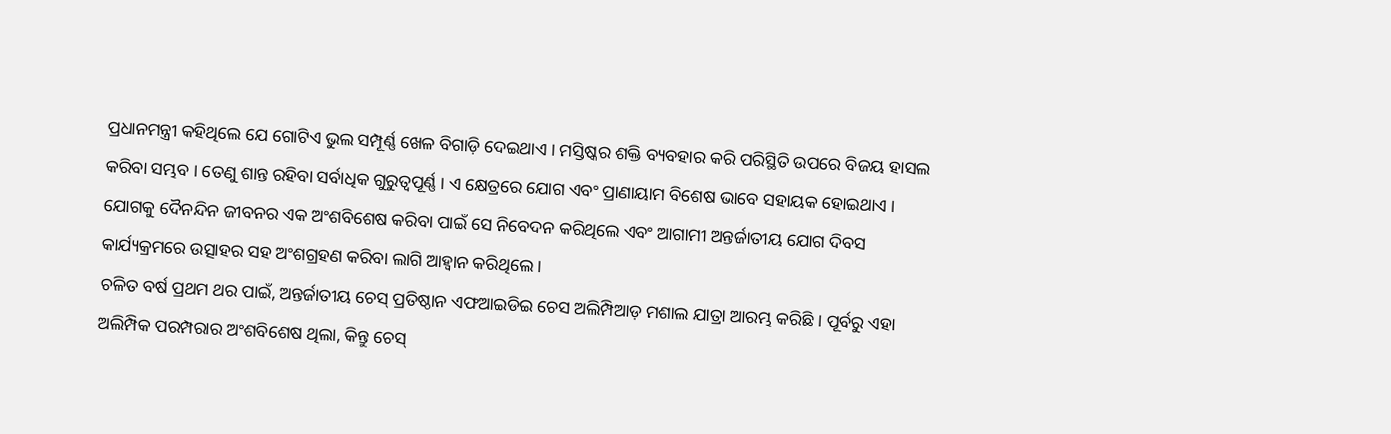ପ୍ରଧାନମନ୍ତ୍ରୀ କହିଥିଲେ ଯେ ଗୋଟିଏ ଭୁଲ ସମ୍ପୂର୍ଣ୍ଣ ଖେଳ ବିଗାଡ଼ି ଦେଇଥାଏ । ମସ୍ତିଷ୍କର ଶକ୍ତି ବ୍ୟବହାର କରି ପରିସ୍ଥିତି ଉପରେ ବିଜୟ ହାସଲ କରିବା ସମ୍ଭବ । ତେଣୁ ଶାନ୍ତ ରହିବା ସର୍ବାଧିକ ଗୁରୁତ୍ବପୂର୍ଣ୍ଣ । ଏ କ୍ଷେତ୍ରରେ ଯୋଗ ଏବଂ ପ୍ରାଣାୟାମ ବିଶେଷ ଭାବେ ସହାୟକ ହୋଇଥାଏ । ଯୋଗକୁ ଦୈନନ୍ଦିନ ଜୀବନର ଏକ ଅଂଶବିଶେଷ କରିବା ପାଇଁ ସେ ନିବେଦନ କରିଥିଲେ ଏବଂ ଆଗାମୀ ଅନ୍ତର୍ଜାତୀୟ ଯୋଗ ଦିବସ କାର୍ଯ୍ୟକ୍ରମରେ ଉତ୍ସାହର ସହ ଅଂଶଗ୍ରହଣ କରିବା ଲାଗି ଆହ୍ବାନ କରିଥିଲେ ।
ଚଳିତ ବର୍ଷ ପ୍ରଥମ ଥର ପାଇଁ, ଅନ୍ତର୍ଜାତୀୟ ଚେସ୍ ପ୍ରତିଷ୍ଠାନ ଏଫଆଇଡିଇ ଚେସ ଅଲିମ୍ପିଆଡ଼ ମଶାଲ ଯାତ୍ରା ଆରମ୍ଭ କରିଛି । ପୂର୍ବରୁ ଏହା ଅଲିମ୍ପିକ ପରମ୍ପରାର ଅଂଶବିଶେଷ ଥିଲା, କିନ୍ତୁ ଚେସ୍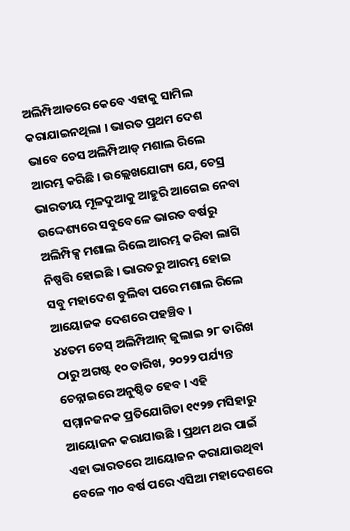ଅଲିମ୍ପିଆଡରେ କେବେ ଏହାକୁ ସାମିଲ କରାଯାଇନଥିଲା । ଭାରତ ପ୍ରଥମ ଦେଶ ଭାବେ ଚେସ ଅଲିମ୍ପିଆଡ୍ ମଶାଲ ରିଲେ ଆରମ୍ଭ କରିଛି । ଉଲ୍ଲେଖଯୋଗ୍ୟ ଯେ, ଚେସ୍ର ଭାରତୀୟ ମୂଳଦୁଆକୁ ଆହୁରି ଆଗେଇ ନେବା ଉଦ୍ଦେଶ୍ୟରେ ସବୁବେଳେ ଭାରତ ବର୍ଷରୁ ଅଲିମ୍ପିକ୍ସ ମଶାଲ ରିଲେ ଆରମ୍ଭ କରିବା ଲାଗି ନିଷ୍ପତ୍ତି ହୋଇଛି । ଭାରତରୁ ଆରମ୍ଭ ହୋଇ ସବୁ ମହାଦେଶ ବୁଲିବା ପରେ ମଶାଲ ରିଲେ ଆୟୋଜକ ଦେଶରେ ପହଞ୍ଚିବ ।
୪୪ତମ ଚେସ୍ ଅଲିମ୍ପିଆନ୍ ଜୁଲାଇ ୨୮ ତାରିଖ ଠାରୁ ଅଗଷ୍ଟ ୧୦ ତାରିଖ, ୨୦୨୨ ପର୍ଯ୍ୟନ୍ତ ଚେନ୍ନାଇରେ ଅନୁଷ୍ଠିତ ହେବ । ଏହି ସମ୍ମାନଜନକ ପ୍ରତିଯୋଗିତା ୧୯୨୭ ମସିହାରୁ ଆୟୋଜନ କରାଯାଉଛି । ପ୍ରଥମ ଥର ପାଇଁ ଏହା ଭାରତରେ ଆୟୋଜନ କରାଯାଉଥିବା ବେଳେ ୩୦ ବର୍ଷ ପରେ ଏସିଆ ମହାଦେଶରେ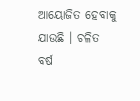ଆୟୋଜିତ ହେବାକୁ ଯାଉଛି । ଚଳିତ ବର୍ଷ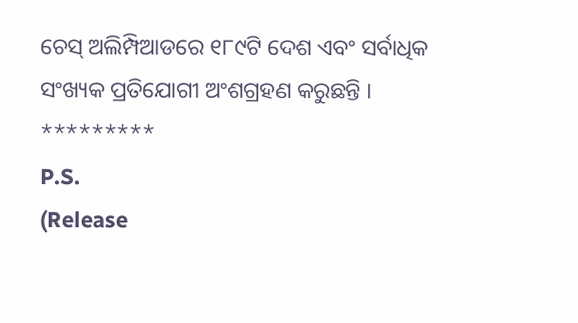ଚେସ୍ ଅଲିମ୍ପିଆଡରେ ୧୮୯ଟି ଦେଶ ଏବଂ ସର୍ବାଧିକ ସଂଖ୍ୟକ ପ୍ରତିଯୋଗୀ ଅଂଶଗ୍ରହଣ କରୁଛନ୍ତି ।
*********
P.S.
(Release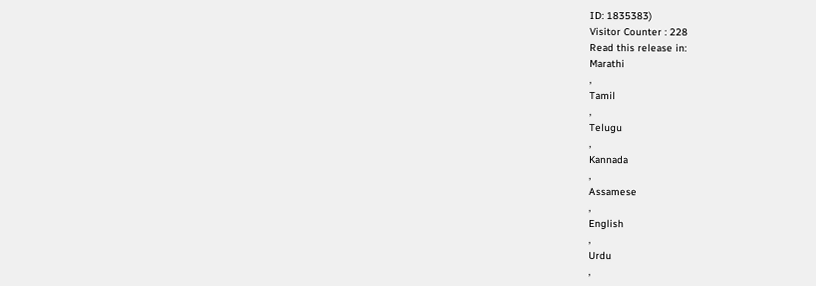ID: 1835383)
Visitor Counter : 228
Read this release in:
Marathi
,
Tamil
,
Telugu
,
Kannada
,
Assamese
,
English
,
Urdu
,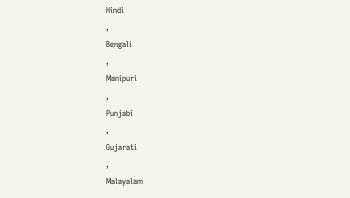Hindi
,
Bengali
,
Manipuri
,
Punjabi
,
Gujarati
,
Malayalam